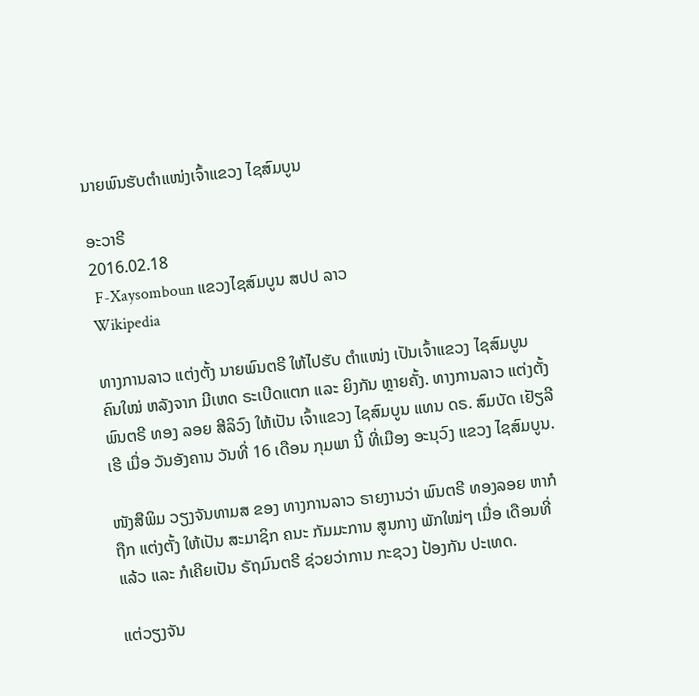ນາຍພົນຮັບຕໍາແໜ່ງເຈົ້າແຂວງ ໄຊສົມບູນ

ອະວາຣີ
2016.02.18
 F-Xaysomboun ແຂວງໄຊສົມບູນ ສປປ ລາວ
Wikipedia

ທາງການລາວ ແຕ່ງຕັ້ງ ນາຍພົນຕຣີ ໃຫ້ໄປຮັບ ຕໍາແໜ່ງ ເປັນເຈົ້າແຂວງ ໄຊສົມບູນ ຄົນໃໝ່ ຫລັງຈາກ ມີເຫດ ຣະເບີດແຕກ ແລະ ຍິງກັນ ຫຼາຍຄັ້ງ. ທາງການລາວ ແຕ່ງຕັ້ງ ພົນຕຣີ ທອງ ລອຍ ສີລິວົງ ໃຫ້ເປັນ ເຈົ້າແຂວງ ໄຊສົມບູນ ແທນ ດຣ. ສົມບັດ ເຢັຽລີເຮີ ເມື່ອ ວັນອັງຄານ ວັນທີ່ 16 ເດືອນ ກຸມພາ ນີ້ ທີ່ເມືອງ ອະນຸວົງ ແຂວງ ໄຊສົມບູນ.

ໜັງສືພິມ ວຽງຈັນທາມສ ຂອງ ທາງການລາວ ຣາຍງານວ່າ ພົນຕຣີ ທອງລອຍ ຫາກໍຖືກ ແຕ່ງຕັ້ງ ໃຫ້ເປັນ ສະມາຊິກ ຄນະ ກັມມະການ ສູນກາງ ພັກໃໝ່ໆ ເມື່ອ ເດືອນທີ່ແລ້ວ ແລະ ກໍເຄີຍເປັນ ຣັຖມົນຕຣີ ຊ່ວຍວ່າການ ກະຊວງ ປ້ອງກັນ ປະເທດ.

ແຕ່ວຽງຈັນ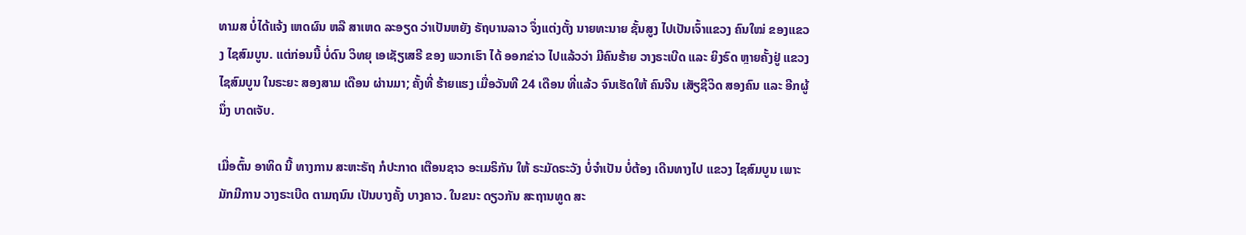ທາມສ ບໍ່ໄດ້ແຈ້ງ ເຫດຜົນ ຫລື ສາເຫດ ລະອຽດ ວ່າເປັນຫຍັງ ຣັຖບານລາວ ຈຶ່ງແຕ່ງຕັ້ງ ນາຍທະນາຍ ຊັ້ນສູງ ໄປເປັນເຈົ້າແຂວງ ຄົນໃໝ່ ຂອງແຂວງ ໄຊສົມບູນ. ແຕ່ກ່ອນນີ້ ບໍ່ດົນ ວິທຍຸ ເອເຊັຽເສຣີ ຂອງ ພວກເຮົາ ໄດ້ ອອກຂ່າວ ໄປແລ້ວວ່າ ມີຄົນຮ້າຍ ວາງຣະເບີດ ແລະ ຍິງຣົດ ຫຼາຍຄັ້ງຢູ່ ແຂວງ ໄຊສົມບູນ ໃນຣະຍະ ສອງສາມ ເດືອນ ຜ່ານມາ; ຄັ້ງທີ່ ຮ້າຍແຮງ ເມື່ອວັນທີ 24 ເດືອນ ທີ່ແລ້ວ ຈົນເຮັດໃຫ້ ຄົນຈີນ ເສັຽຊີວິດ ສອງຄົນ ແລະ ອີກຜູ້ນຶ່ງ ບາດເຈັບ.

ເມື່ອຕົ້ນ ອາທິດ ນີ້ ທາງການ ສະຫະຣັຖ ກໍປະກາດ ເຕືອນຊາວ ອະເມຣິກັນ ໃຫ້ ຣະມັດຣະວັງ ບໍ່ຈຳເປັນ ບໍ່ຕ້ອງ ເດີນທາງໄປ ແຂວງ ໄຊສົມບູນ ເພາະ ມັກມີການ ວາງຣະເບີດ ຕາມຖນົນ ເປັນບາງຄັ້ງ ບາງຄາວ. ໃນຂນະ ດຽວກັນ ສະຖານທູດ ສະ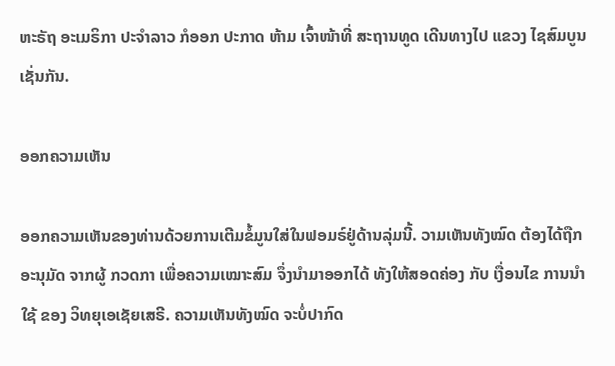ຫະຣັຖ ອະເມຣິກາ ປະຈຳລາວ ກໍອອກ ປະກາດ ຫ້າມ ເຈົ້າໜ້າທີ່ ສະຖານທູດ ເດີນທາງໄປ ແຂວງ ໄຊສົມບູນ ເຊັ່ນກັນ.

ອອກຄວາມເຫັນ

ອອກຄວາມເຫັນຂອງທ່ານດ້ວຍການເຕີມຂໍ້ມູນໃສ່ໃນຟອມຣ໌ຢູ່ດ້ານລຸ່ມນີ້. ວາມເຫັນທັງໝົດ ຕ້ອງໄດ້ຖືກ ອະນຸມັດ ຈາກຜູ້ ກວດກາ ເພື່ອຄວາມເໝາະສົມ ຈຶ່ງນໍາມາອອກໄດ້ ທັງໃຫ້ສອດຄ່ອງ ກັບ ເງື່ອນໄຂ ການນຳໃຊ້ ຂອງ ວິທຍຸເອເຊັຍເສຣີ. ຄວາມເຫັນທັງໝົດ ຈະບໍ່ປາກົດ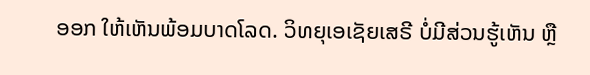ອອກ ໃຫ້ເຫັນພ້ອມບາດໂລດ. ວິທຍຸເອເຊັຍເສຣີ ບໍ່ມີສ່ວນຮູ້ເຫັນ ຫຼື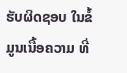ຮັບຜິດຊອບ ໃນຂໍ້ມູນເນື້ອຄວາມ ທີ່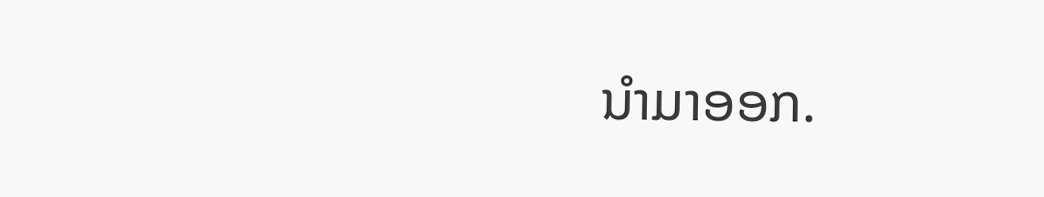ນໍາມາອອກ.